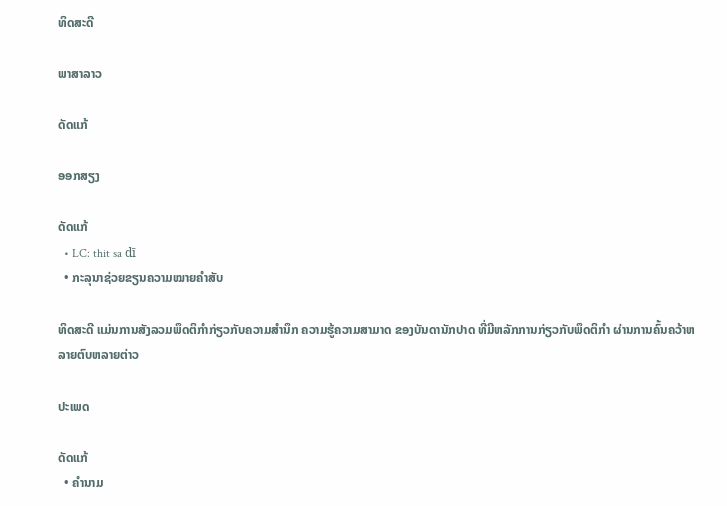ທິດສະດີ

ພາສາລາວ

ດັດແກ້

ອອກສຽງ

ດັດແກ້
  • LC: thit sa dī
  • ກະລຸນາຊ່ວຍຂຽນຄວາມໝາຍຄຳສັບ

ທິດສະດີ ແມ່ນການສັງລວມພຶດຕິກຳກ່ຽວກັບຄວາມສຳນຶກ ຄວາມຮູ້ຄວາມສາມາດ ຂອງບັນດານັກປາດ ທີ່ມີຫລັກການກ່ຽວກັບພຶດຕິກຳ ຜ່ານການຄົ້ນຄວ້າຫລາຍຕົບຫລາຍຕ່າວ

ປະເພດ

ດັດແກ້
  • ຄຳນາມ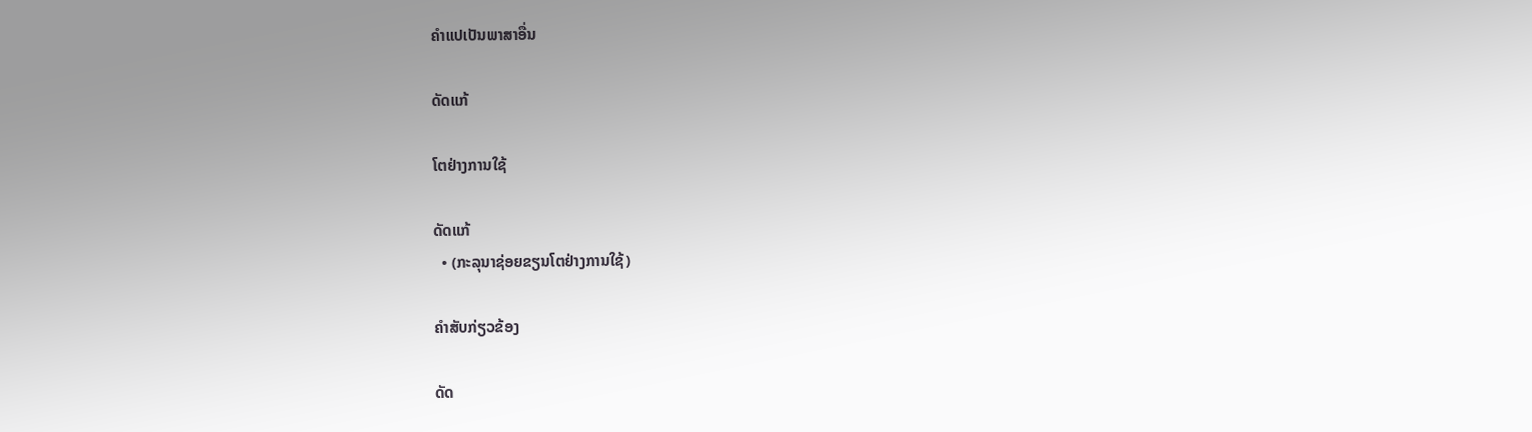ຄຳແປເປັນພາສາອື່ນ

ດັດແກ້

ໂຕຢ່າງການໃຊ້

ດັດແກ້
  • (ກະລຸນາຊ່ອຍຂຽນໂຕຢ່າງການໃຊ້)

ຄຳສັບກ່ຽວຂ້ອງ

ດັດ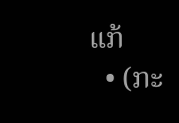ແກ້
  • (ກະ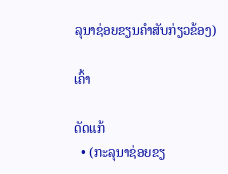ລຸນາຊ່ອຍຂຽນຄຳສັບກ່ຽວຂ້ອງ)

ເຄົ້າ

ດັດແກ້
  • (ກະລຸນາຊ່ອຍຂຽ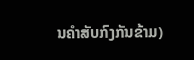ນຄຳສັບກົງກັນຂ້າມ)